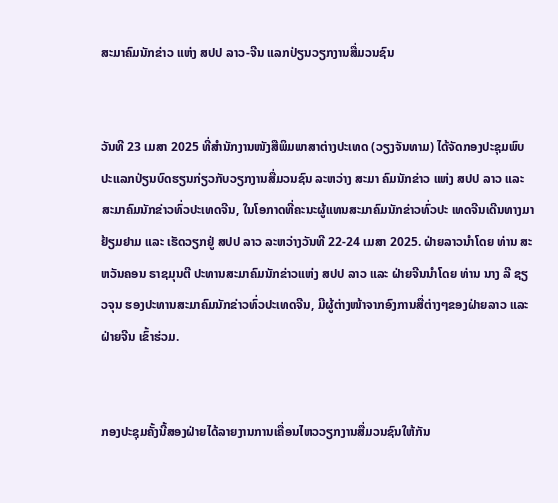ສະມາຄົມນັກຂ່າວ ແຫ່ງ ສປປ ລາວ-ຈີນ ແລກປ່ຽນວຽກງານສື່ມວນຊົນ


ວັນທີ 23 ເມສາ 2025 ທີ່ສຳນັກງານໜັງສືພິມພາສາຕ່າງປະເທດ (ວຽງຈັນທາມ) ໄດ້ຈັດກອງປະຊຸມພົບປະແລກປ່ຽນບົດຮຽນກ່ຽວກັບວຽກງານສື່ມວນຊົນ ລະຫວ່າງ ສະມາ ຄົມນັກຂ່າວ ແຫ່ງ ສປປ ລາວ ແລະ ສະມາຄົມນັກຂ່າວທົ່ວປະເທດຈີນ, ໃນໂອກາດທີ່ຄະນະຜູ້ແທນສະມາຄົມນັກຂ່າວທົ່ວປະ ເທດຈີນເດີນທາງມາຢ້ຽມຢາມ ແລະ ເຮັດວຽກຢູ່ ສປປ ລາວ ລະຫວ່າງວັນທີ 22-24 ເມສາ 2025. ຝ່າຍລາວນໍາໂດຍ ທ່ານ ສະຫວັນຄອນ ຣາຊມຸນຕີ ປະທານສະມາຄົມນັກຂ່າວແຫ່ງ ສປປ ລາວ ແລະ ຝ່າຍຈີນນໍາໂດຍ ທ່ານ ນາງ ລີ ຊຽວຈຸນ ຮອງປະທານສະມາຄົມນັກຂ່າວທົ່ວປະເທດຈີນ, ມີຜູ້ຕ່າງໜ້າຈາກອົງການສື່ຕ່າງໆຂອງຝ່າຍລາວ ແລະ ຝ່າຍຈີນ ເຂົ້າຮ່ວມ.


ກອງປະຊຸມຄັ້ງນີ້ສອງຝ່າຍໄດ້ລາຍງານການເຄື່ອນໄຫວວຽກງານສື່ມວນຊົນໃຫ້ກັນ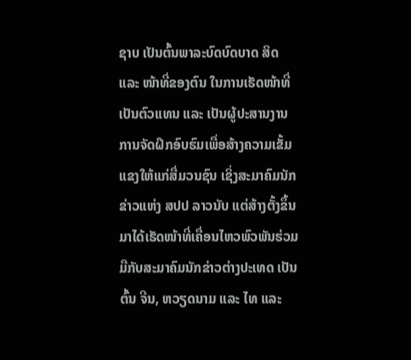ຊາບ ເປັນຕົ້ນພາລະບົດບົດບາດ ສິດ ແລະ ໜ້າທີ່ຂອງຕົນ ໃນການເຮັດໜ້າທີ່ເປັນຕົວແທນ ແລະ ເປັນຜູ້ປະສານງານ ການຈັດຝຶກອົບຮົມເພື່ອສ້າງຄວາມເຂັ້ມແຂງໃຫ້ແກ່ສື່ມວນຊົນ ເຊິ່ງສະມາຄົມນັກຂ່າວແຫ່ງ ສປປ ລາວນັບ ແຕ່ສ້າງຕັ້ງຂຶ້ນມາໄດ້ເຮັດໜ້າທີ່ເຄື່ອນໄຫວພົວພັນຮ່ວມມືກັບສະມາຄົມນັກຂ່າວຕ່າງປະເທດ ເປັນຕົ້ນ ຈີນ, ຫວຽດນາມ ແລະ ໄທ ແລະ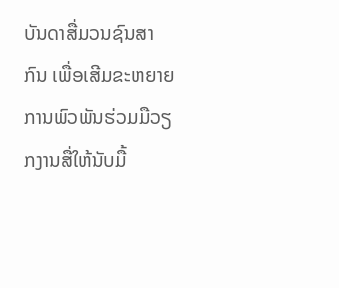ບັນດາສື່ມວນຊົນສາກົນ ເພື່ອເສີມຂະຫຍາຍການພົວພັນຮ່ວມມືວຽກງານສື່ໃຫ້ນັບມື້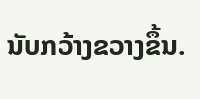ນັບກວ້າງຂວາງຂຶ້ນ.